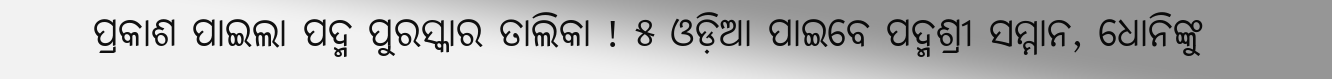ପ୍ରକାଶ ପାଇଲା ପଦ୍ମ ପୁରସ୍କାର ତାଲିକା ! ୫ ଓଡ଼ିଆ ପାଇବେ ପଦ୍ମଶ୍ରୀ ସମ୍ମାନ, ଧୋନିଙ୍କୁ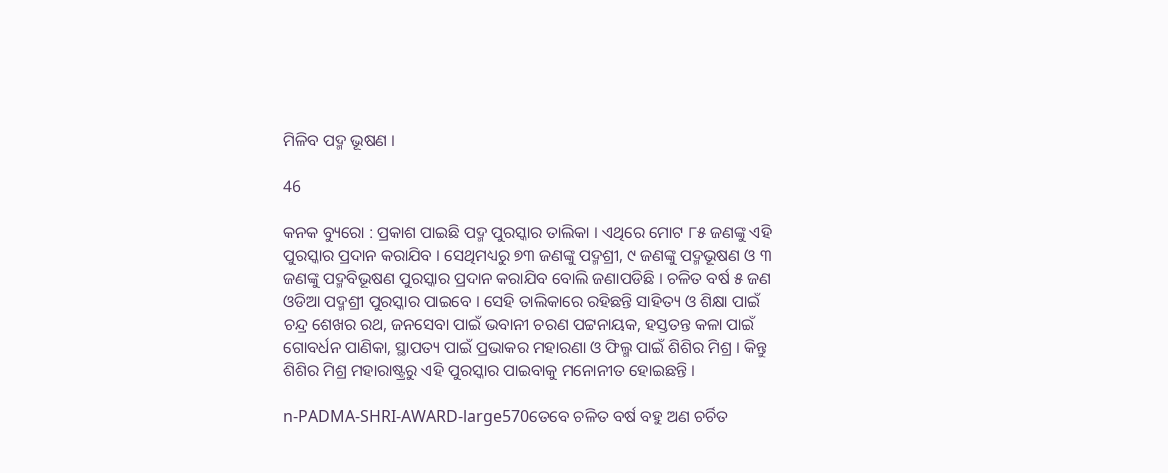ମିଳିବ ପଦ୍ମ ଭୂଷଣ ।

46

କନକ ବ୍ୟୁରୋ : ପ୍ରକାଶ ପାଇଛି ପଦ୍ମ ପୁରସ୍କାର ତାଲିକା । ଏଥିରେ ମୋଟ ୮୫ ଜଣଙ୍କୁ ଏହି ପୁରସ୍କାର ପ୍ରଦାନ କରାଯିବ । ସେଥିମଧ୍ୟରୁ ୭୩ ଜଣଙ୍କୁ ପଦ୍ମଶ୍ରୀ, ୯ ଜଣଙ୍କୁ ପଦ୍ମଭୂଷଣ ଓ ୩ ଜଣଙ୍କୁ ପଦ୍ମବିଭୂଷଣ ପୁରସ୍କାର ପ୍ରଦାନ କରାଯିବ ବୋଲି ଜଣାପଡିଛି । ଚଳିତ ବର୍ଷ ୫ ଜଣ ଓଡିଆ ପଦ୍ମଶ୍ରୀ ପୁରସ୍କାର ପାଇବେ । ସେହି ତାଲିକାରେ ରହିଛନ୍ତି ସାହିତ୍ୟ ଓ ଶିକ୍ଷା ପାଇଁ ଚନ୍ଦ୍ର ଶେଖର ରଥ, ଜନସେବା ପାଇଁ ଭବାନୀ ଚରଣ ପଟ୍ଟନାୟକ, ହସ୍ତତନ୍ତ କଳା ପାଇଁ ଗୋବର୍ଧନ ପାଣିକା, ସ୍ଥାପତ୍ୟ ପାଇଁ ପ୍ରଭାକର ମହାରଣା ଓ ଫିଲ୍ମ ପାଇଁ ଶିଶିର ମିଶ୍ର । କିନ୍ତୁ ଶିଶିର ମିଶ୍ର ମହାରାଷ୍ଟ୍ରରୁ ଏହି ପୁରସ୍କାର ପାଇବାକୁ ମନୋନୀତ ହୋଇଛନ୍ତି ।

n-PADMA-SHRI-AWARD-large570ତେବେ ଚଳିତ ବର୍ଷ ବହୁ ଅଣ ଚର୍ଚିତ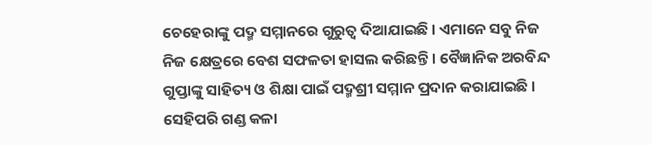ଚେହେରାଙ୍କୁ ପଦ୍ମ ସମ୍ମାନରେ ଗୁରୁତ୍ୱ ଦିଆଯାଇଛି । ଏମାନେ ସବୁ ନିଜ ନିଜ କ୍ଷେତ୍ରରେ ବେଶ ସଫଳତା ହାସଲ କରିଛନ୍ତି । ବୈଜ୍ଞାନିକ ଅରବିନ୍ଦ ଗୁପ୍ତାଙ୍କୁ ସାହିତ୍ୟ ଓ ଶିକ୍ଷା ପାଇଁ ପଦ୍ମଶ୍ରୀ ସମ୍ମାନ ପ୍ରଦାନ କରାଯାଇଛି । ସେହିପରି ଗଣ୍ଡ କଳା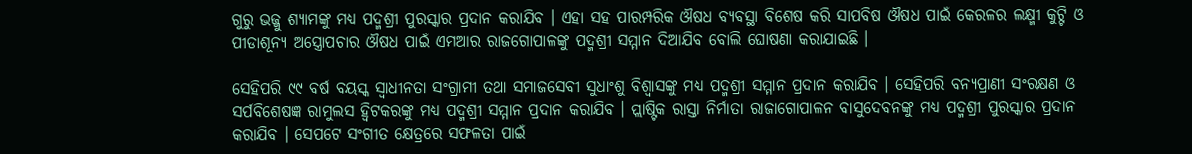ଗୁରୁ ଭଜ୍ଜୁ ଶ୍ୟାମଙ୍କୁ ମଧ୍ୟ ପଦ୍ମଶ୍ରୀ ପୁରସ୍କାର ପ୍ରଦାନ କରାଯିବ । ଏହା ସହ ପାରମ୍ପରିକ ଔଷଧ ବ୍ୟବସ୍ଥା ବିଶେଷ କରି ସାପବିଷ ଔଷଧ ପାଇଁ କେରଳର ଲକ୍ଷ୍ମୀ କୁଟ୍ଟି ଓ ପୀଡାଶୂନ୍ୟ ଅସ୍ତ୍ରୋପଚାର ଔଷଧ ପାଇଁ ଏମଆର ରାଜଗୋପାଳଙ୍କୁ ପଦ୍ମଶ୍ରୀ ସମ୍ମାନ ଦିଆଯିବ ବୋଲି ଘୋଷଣା କରାଯାଇଛି ।

ସେହିପରି ୯୯ ବର୍ଷ ବୟସ୍କ ସ୍ୱାଧୀନତା ସଂଗ୍ରାମୀ ତଥା ସମାଜସେବୀ ସୁଧାଂଶୁ ବିଶ୍ୱାସଙ୍କୁ ମଧ୍ୟ ପଦ୍ମଶ୍ରୀ ସମ୍ମାନ ପ୍ରଦାନ କରାଯିବ । ସେହିପରି ବନ୍ୟପ୍ରାଣୀ ସଂରକ୍ଷଣ ଓ ସର୍ପବିଶେଷଜ୍ଞ ରାମୁଲସ ହ୍ୱିଟକରଙ୍କୁ ମଧ୍ୟ ପଦ୍ମଶ୍ରୀ ସମ୍ମାନ ପ୍ରଦାନ କରାଯିବ । ପ୍ଲାଷ୍ଟିକ ରାସ୍ତା ନିର୍ମାତା ରାଜାଗୋପାଳନ ବାସୁଦେବନଙ୍କୁ ମଧ୍ୟ ପଦ୍ମଶ୍ରୀ ପୁରସ୍କାର ପ୍ରଦାନ କରାଯିବ । ସେପଟେ ସଂଗୀତ କ୍ଷେତ୍ରରେ ସଫଳତା ପାଇଁ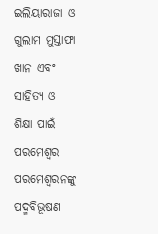ଇଲିୟାରାଜା ଓ ଗୁଲାମ ମୁସ୍ତାଫା ଖାନ ଏବଂ ସାହିତ୍ୟ ଓ ଶିକ୍ଷା ପାଇଁ ପରମେଶ୍ୱର ପରମେଶ୍ୱରନଙ୍କୁ ପଦ୍ମବିଭୂଷଣ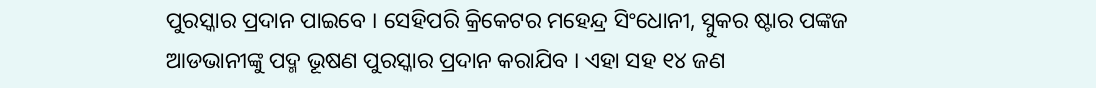ପୁରସ୍କାର ପ୍ରଦାନ ପାଇବେ । ସେହିପରି କ୍ରିକେଟର ମହେନ୍ଦ୍ର ସିଂଧୋନୀ, ସ୍ନୁକର ଷ୍ଟାର ପଙ୍କଜ ଆଡଭାନୀଙ୍କୁ ପଦ୍ମ ଭୂଷଣ ପୁରସ୍କାର ପ୍ରଦାନ କରାଯିବ । ଏହା ସହ ୧୪ ଜଣ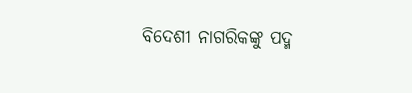ବିଦେଶୀ ନାଗରିକଙ୍କୁ ପଦ୍ମ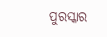ପୁରସ୍କାର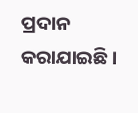ପ୍ରଦାନ କରାଯାଇଛି ।